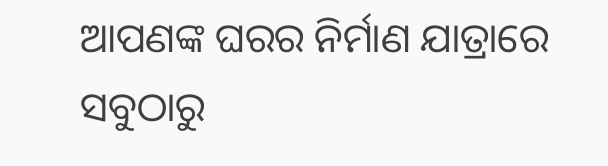ଆପଣଙ୍କ ଘରର ନିର୍ମାଣ ଯାତ୍ରାରେ ସବୁଠାରୁ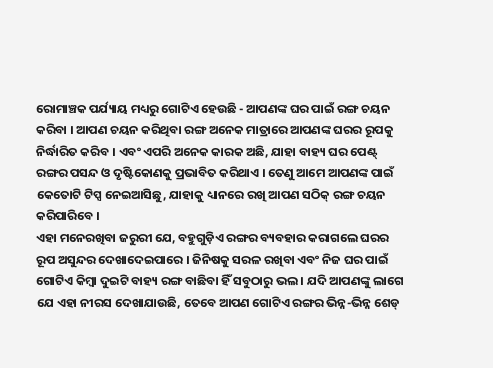ରୋମାଞ୍ଚକ ପର୍ଯ୍ୟାୟ ମଧ୍ୟରୁ ଗୋଟିଏ ହେଉଛି - ଆପଣଙ୍କ ଘର ପାଇଁ ରଙ୍ଗ ଚୟନ କରିବା । ଆପଣ ଚୟନ କରିଥିବା ରଙ୍ଗ ଅନେକ ମାତ୍ରାରେ ଆପଣଙ୍କ ଘରର ରୂପକୁ ନିର୍ଦ୍ଧାରିତ କରିବ । ଏବଂ ଏପରି ଅନେକ କାରକ ଅଛି, ଯାହା ବାହ୍ୟ ଘର ପେଣ୍ଟ୍ ରଙ୍ଗର ପସନ୍ଦ ଓ ଦୃଷ୍ଟିକୋଣକୁ ପ୍ରଭାବିତ କରିଥାଏ । ତେଣୁ ଆମେ ଆପଣଙ୍କ ପାଇଁ କେତୋଟି ଟିପ୍ସ ନେଇଆସିଛୁ, ଯାହାକୁ ଧ୍ୟାନରେ ରଖି ଆପଣ ସଠିକ୍ ରଙ୍ଗ ଚୟନ କରିପାରିବେ ।
ଏହା ମନେରଖିବା ଜରୁରୀ ଯେ, ବହୁଗୁଡ଼ିଏ ରଙ୍ଗର ବ୍ୟବହାର କରାଗଲେ ଘରର ରୂପ ଅସୁନ୍ଦର ଦେଖାଦେଇପାରେ । ଜିନିଷକୁ ସରଳ ରଖିବା ଏବଂ ନିଜ ଘର ପାଇଁ ଗୋଟିଏ କିମ୍ବା ଦୁଇଟି ବାହ୍ୟ ରଙ୍ଗ ବାଛିବା ହିଁ ସବୁଠାରୁ ଭଲ । ଯଦି ଆପଣଙ୍କୁ ଲାଗେ ଯେ ଏହା ନୀରସ ଦେଖାଯାଉଛି, ତେବେ ଆପଣ ଗୋଟିଏ ରଙ୍ଗର ଭିନ୍ନ-ଭିନ୍ନ ଶେଡ୍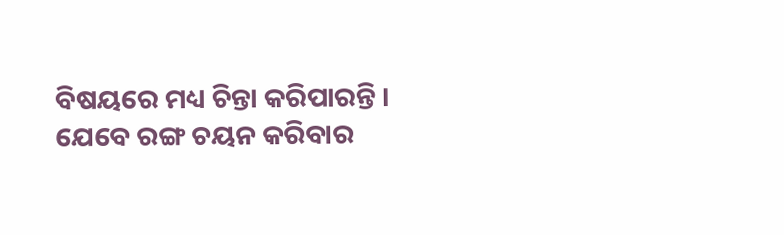ବିଷୟରେ ମଧ୍ୟ ଚିନ୍ତା କରିପାରନ୍ତି ।
ଯେବେ ରଙ୍ଗ ଚୟନ କରିବାର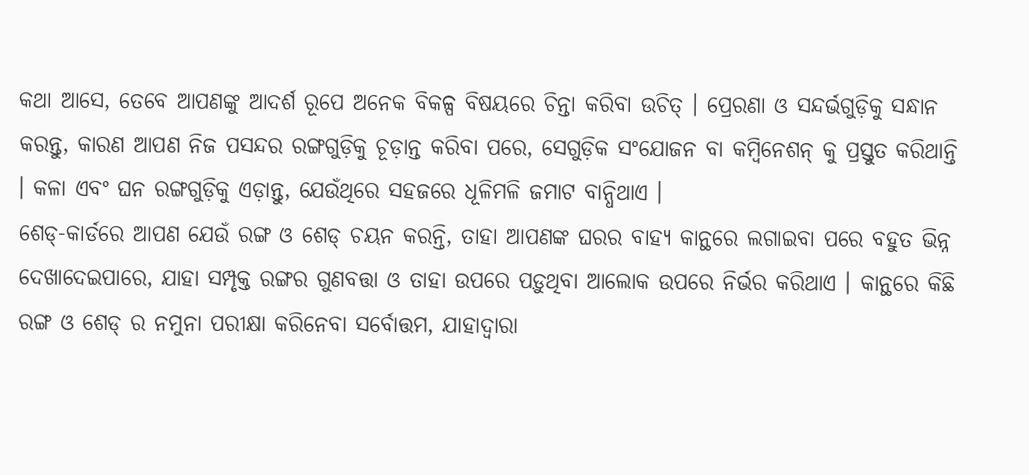କଥା ଆସେ, ତେବେ ଆପଣଙ୍କୁ ଆଦର୍ଶ ରୂପେ ଅନେକ ବିକଳ୍ପ ବିଷୟରେ ଚିନ୍ତା କରିବା ଉଚିତ୍ । ପ୍ରେରଣା ଓ ସନ୍ଦର୍ଭଗୁଡ଼ିକୁ ସନ୍ଧାନ କରନ୍ତୁ, କାରଣ ଆପଣ ନିଜ ପସନ୍ଦର ରଙ୍ଗଗୁଡ଼ିକୁ ଚୂଡ଼ାନ୍ତ କରିବା ପରେ, ସେଗୁଡ଼ିକ ସଂଯୋଜନ ବା କମ୍ବିନେଶନ୍ କୁ ପ୍ରସ୍ତୁତ କରିଥାନ୍ତି । କଳା ଏବଂ ଘନ ରଙ୍ଗଗୁଡ଼ିକୁ ଏଡ଼ାନ୍ତୁ, ଯେଉଁଥିରେ ସହଜରେ ଧୂଳିମଳି ଜମାଟ ବାନ୍ଧିଥାଏ ।
ଶେଡ୍-କାର୍ଡରେ ଆପଣ ଯେଉଁ ରଙ୍ଗ ଓ ଶେଡ୍ ଚୟନ କରନ୍ତି, ତାହା ଆପଣଙ୍କ ଘରର ବାହ୍ୟ କାନ୍ଥରେ ଲଗାଇବା ପରେ ବହୁତ ଭିନ୍ନ ଦେଖାଦେଇପାରେ, ଯାହା ସମ୍ପୃକ୍ତ ରଙ୍ଗର ଗୁଣବତ୍ତା ଓ ତାହା ଉପରେ ପଡ଼ୁଥିବା ଆଲୋକ ଉପରେ ନିର୍ଭର କରିଥାଏ । କାନ୍ଥରେ କିଛି ରଙ୍ଗ ଓ ଶେଡ୍ ର ନମୁନା ପରୀକ୍ଷା କରିନେବା ସର୍ବୋତ୍ତମ, ଯାହାଦ୍ୱାରା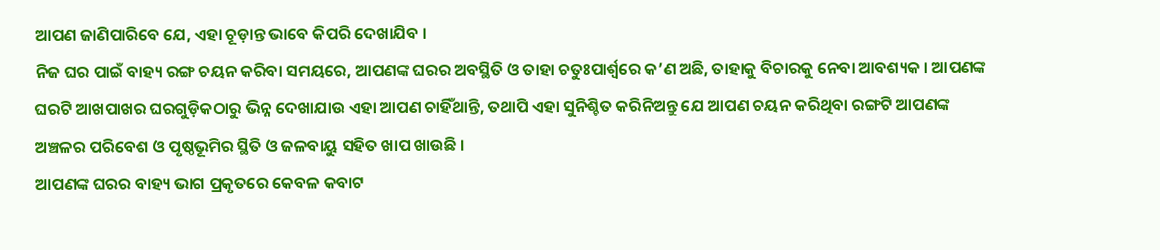ଆପଣ ଜାଣିପାରିବେ ଯେ, ଏହା ଚୂଡ଼ାନ୍ତ ଭାବେ କିପରି ଦେଖାଯିବ ।
ନିଜ ଘର ପାଇଁ ବାହ୍ୟ ରଙ୍ଗ ଚୟନ କରିବା ସମୟରେ, ଆପଣଙ୍କ ଘରର ଅବସ୍ଥିତି ଓ ତାହା ଚତୁଃପାର୍ଶ୍ୱରେ କ’ଣ ଅଛି, ତାହାକୁ ବିଚାରକୁ ନେବା ଆବଶ୍ୟକ । ଆପଣଙ୍କ ଘରଟି ଆଖପାଖର ଘରଗୁଡ଼ିକଠାରୁ ଭିନ୍ନ ଦେଖାଯାଉ ଏହା ଆପଣ ଚାହିଁଥାନ୍ତି, ତଥାପି ଏହା ସୁନିଶ୍ଚିତ କରିନିଅନ୍ତୁ ଯେ ଆପଣ ଚୟନ କରିଥିବା ରଙ୍ଗଟି ଆପଣଙ୍କ ଅଞ୍ଚଳର ପରିବେଶ ଓ ପୃଷ୍ଠଭୂମିର ସ୍ଥିତି ଓ ଜଳବାୟୁ ସହିତ ଖାପ ଖାଉଛି ।
ଆପଣଙ୍କ ଘରର ବାହ୍ୟ ଭାଗ ପ୍ରକୃତରେ କେବଳ କବାଟ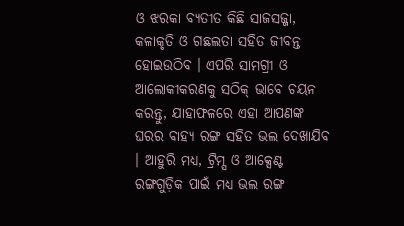ଓ ଝରକା ବ୍ୟତୀତ କିଛି ସାଜସଜ୍ଜା, କଳାକୃତି ଓ ଗଛଲତା ସହିତ ଜୀବନ୍ତ ହୋଇଉଠିବ । ଏପରି ସାମଗ୍ରୀ ଓ ଆଲୋକୀକରଣକୁ ସଠିକ୍ ଭାବେ ଚୟନ କରନ୍ତୁ, ଯାହାଫଳରେ ଏହା ଆପଣଙ୍କ ଘରର ବାହ୍ୟ ରଙ୍ଗ ସହିତ ଭଲ ଦେଖାଯିବ । ଆହୁରି ମଧ୍ୟ, ଟ୍ରିମ୍ସ ଓ ଆକ୍ସେଣ୍ଟ ରଙ୍ଗଗୁଡ଼ିକ ପାଇଁ ମଧ୍ୟ ଭଲ ରଙ୍ଗ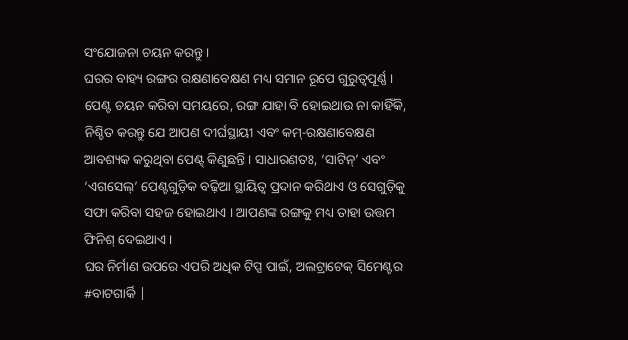ସଂଯୋଜନା ଚୟନ କରନ୍ତୁ ।
ଘରର ବାହ୍ୟ ରଙ୍ଗର ରକ୍ଷଣାବେକ୍ଷଣ ମଧ୍ୟ ସମାନ ରୂପେ ଗୁରୁତ୍ୱପୂର୍ଣ୍ଣ । ପେଣ୍ଟ ଚୟନ କରିବା ସମୟରେ, ରଙ୍ଗ ଯାହା ବି ହୋଇଥାଉ ନା କାହିଁକି, ନିଶ୍ଚିତ କରନ୍ତୁ ଯେ ଆପଣ ଦୀର୍ଘସ୍ଥାୟୀ ଏବଂ କମ୍-ରକ୍ଷଣାବେକ୍ଷଣ ଆବଶ୍ୟକ କରୁଥିବା ପେଣ୍ଟ୍ କିଣୁଛନ୍ତି । ସାଧାରଣତଃ, ‘ସାଟିନ୍’ ଏବଂ ‘ଏଗସେଲ୍’ ପେଣ୍ଟଗୁଡ଼ିକ ବଢ଼ିଆ ସ୍ଥାୟିତ୍ୱ ପ୍ରଦାନ କରିଥାଏ ଓ ସେଗୁଡ଼ିକୁ ସଫା କରିବା ସହଜ ହୋଇଥାଏ । ଆପଣଙ୍କ ରଙ୍ଗକୁ ମଧ୍ୟ ତାହା ଉତ୍ତମ ଫିନିଶ୍ ଦେଇଥାଏ ।
ଘର ନିର୍ମାଣ ଉପରେ ଏପରି ଅଧିକ ଟିପ୍ସ ପାଇଁ, ଅଲଟ୍ରାଟେକ୍ ସିମେଣ୍ଟର #ବାଟଗାର୍କି |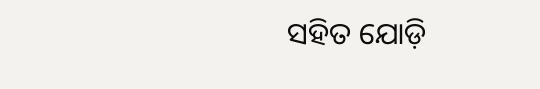ସହିତ ଯୋଡ଼ି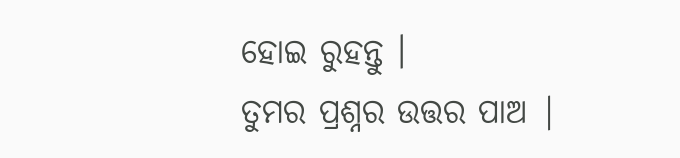ହୋଇ ରୁହନ୍ତୁ ।
ତୁମର ପ୍ରଶ୍ନର ଉତ୍ତର ପାଅ |